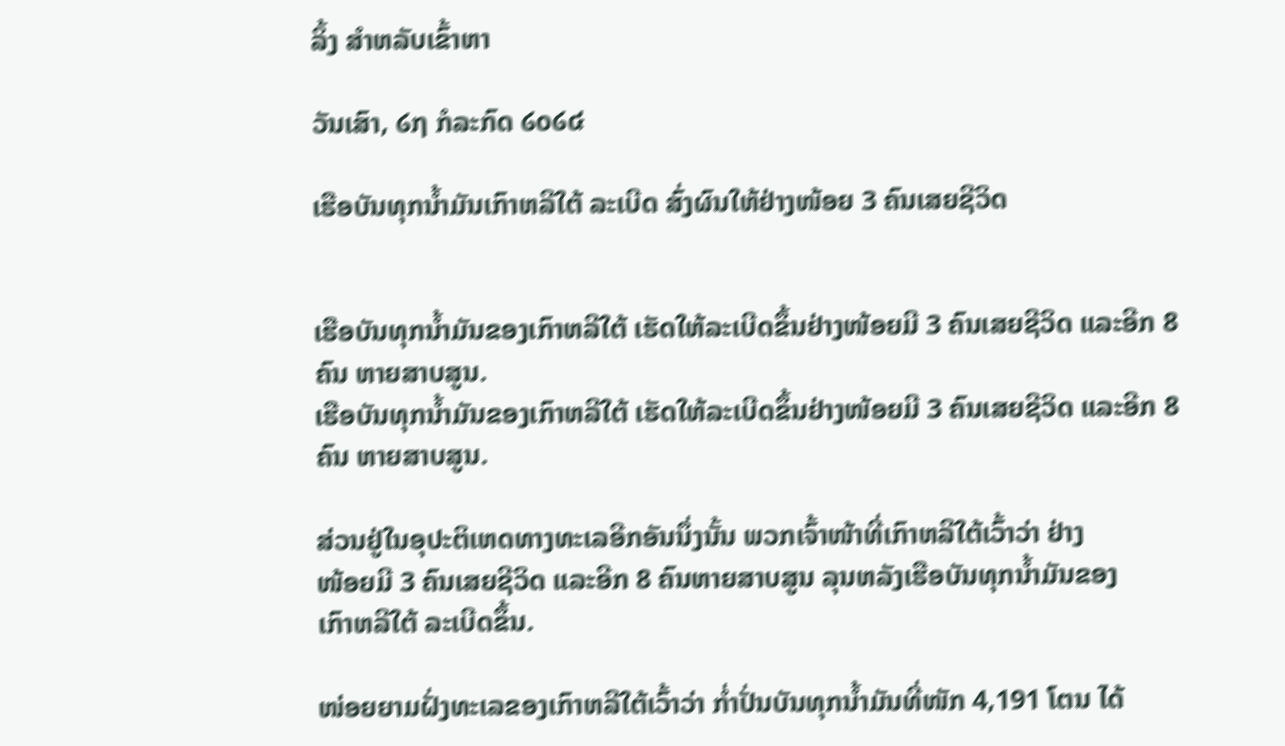ລິ້ງ ສຳຫລັບເຂົ້າຫາ

ວັນເສົາ, ໒໗ ກໍລະກົດ ໒໐໒໔

ເຮືອບັນທຸກນໍ້າມັນເກົາຫລີໃຕ້ ລະເບີດ ສົ່ງຜົນໃຫ້ຢ່າງໜ້ອຍ 3 ຄົນເສຍຊີວິດ


ເຮືອບັນທຸກນໍ້າມັນຂອງເກົາຫລີໃຕ້ ເຮັດໃຫ້ລະເບີດຂຶ້ນຢ່າງໜ້ອຍມີ 3 ຄົນເສຍຊີວິດ ແລະອີກ 8 ຄົນ ຫາຍສາບສູນ.
ເຮືອບັນທຸກນໍ້າມັນຂອງເກົາຫລີໃຕ້ ເຮັດໃຫ້ລະເບີດຂຶ້ນຢ່າງໜ້ອຍມີ 3 ຄົນເສຍຊີວິດ ແລະອີກ 8 ຄົນ ຫາຍສາບສູນ.

ສ່ວນຢູ່ໃນອຸປະຕິເຫດທາງທະເລອີກອັນນຶ່ງນັ້ນ ພວກເຈົ້າໜ້າທີ່ເກົາຫລີໃຕ້ເວົ້າວ່າ ຢ່າງ
ໜ້ອຍມີ 3 ຄົນເສຍຊີວິດ ແລະອີກ 8 ຄົນຫາຍສາບສູນ ລຸນຫລັງເຮືອບັນທຸກນໍ້າມັນຂອງ
ເກົາຫລີໃຕ້ ລະເບີດຂຶ້ນ.

ໜ່ອຍຍາມຝັ່ງທະເລຂອງເກົາຫລີໃຕ້ເວົ້າວ່າ ກໍ່າປັ່ນບັນທຸກນໍ້າມັນທີ່ໜັກ 4,191 ໂຕນ ໄດ້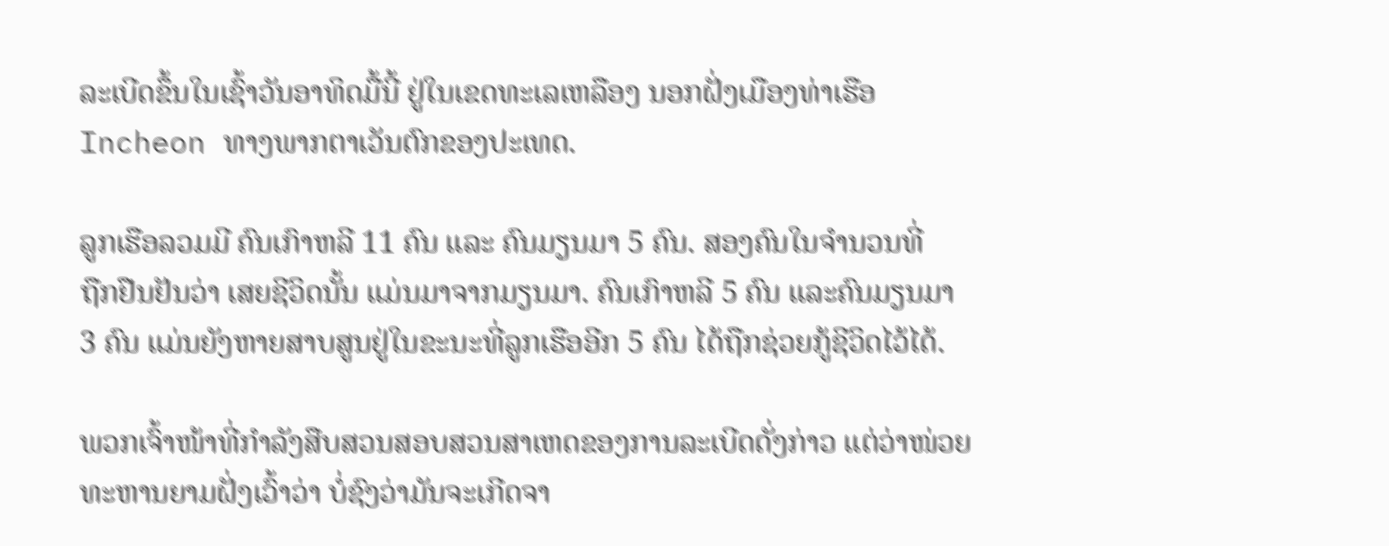ລະເບີດຂຶ້ນໃນເຊົ້າວັນອາທິດມື້ນີ້ ຢູ່ໃນເຂດທະເລເຫລືອງ ນອກຝັ່ງເມືອງທ່າເຮືອ
Incheon ທາງພາກຕາເວັນຕົກຂອງປະເທດ.

ລູກເຮືອລວມມີ ຄົນເກົາຫລີ 11 ຄົນ ແລະ ຄົນມຽນມາ 5 ຄົນ. ສອງຄົນໃນຈໍານວນທີ່
ຖືກຢືນຢັນວ່າ ເສຍຊີວິດນັ້ນ ແມ່ນມາຈາກມຽນມາ. ຄົນເກົາຫລີ 5 ຄົນ ແລະຄົນມຽນມາ
3 ຄົນ ແມ່ນຍັງຫາຍສາບສູນຢູ່ໃນຂະນະທີ່ລູກເຮືອອີກ 5 ຄົນ ໄດ້ຖືກຊ່ວຍກູ້ຊີວິດໄວ້ໄດ້.

ພວກເຈົ້າໜ້າທີ່ກໍາລັງສືບສວນສອບສວນສາເຫດຂອງການລະເບີດດັ່ງກ່າວ ແຕ່ວ່າໜ່ວຍ
ທະຫານຍາມຝັ່ງເວົ້າວ່າ ບໍ່ຊົງວ່າມັນຈະເກີດຈາ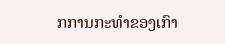ກການກະທໍາຂອງເກົາ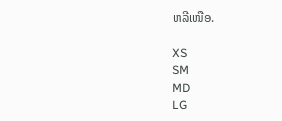ຫລີເໜືອ.

XS
SM
MD
LG